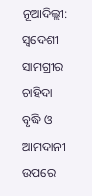ନୂଆଦିଲ୍ଲୀ: ସ୍ବଦେଶୀ ସାମଗ୍ରୀର ଚାହିଦା ବୃଦ୍ଧି ଓ ଆମଦାନୀ ଉପରେ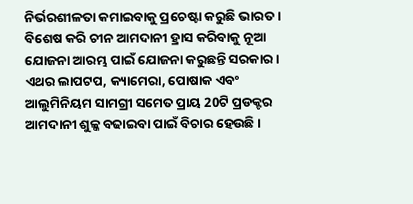ନିର୍ଭରଶୀଳତା କମାଇବାକୁ ପ୍ରଚେଷ୍ଟା କରୁଛି ଭାରତ । ବିଶେଷ କରି ଚୀନ ଆମଦାନୀ ହ୍ରାସ କରିବାକୁ ନୂଆ ଯୋଜନା ଆରମ୍ଭ ପାଇଁ ଯୋଜନା କରୁଛନ୍ତି ସରକାର ।
ଏଥର ଲାପଟପ, କ୍ୟାମେରା, ପୋଷାକ ଏବଂ ଆଲୁମିନିୟମ ସାମଗ୍ରୀ ସମେତ ପ୍ରାୟ 20ଟି ପ୍ରଡକ୍ଟର ଆମଦାନୀ ଶୁଳ୍କ ବଢାଇବା ପାଇଁ ବିଚାର ହେଉଛି ।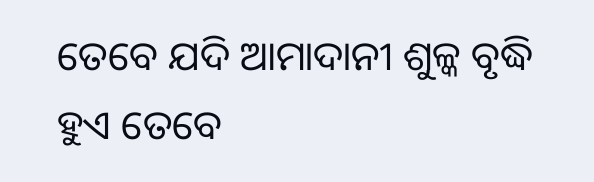ତେବେ ଯଦି ଆମାଦାନୀ ଶୁଳ୍କ ବୃଦ୍ଧି ହୁଏ ତେବେ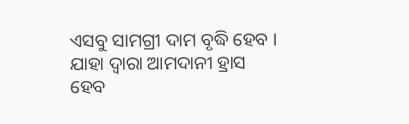ଏସବୁ ସାମଗ୍ରୀ ଦାମ ବୃଦ୍ଧି ହେବ । ଯାହା ଦ୍ବାରା ଆମଦାନୀ ହ୍ରାସ ହେବ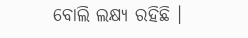ବୋଲି ଲକ୍ଷ୍ୟ ରହିଛି ।